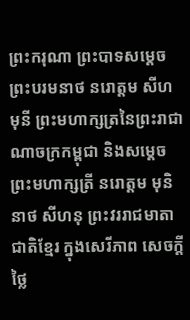ព្រះករុណា ព្រះបាទសម្តេចព្រះបរមនាថ នរោត្តម សីហមុនី ព្រះមហាក្សត្រនៃព្រះរាជាណាចក្រកម្ពុជា និងសម្តេចព្រះមហាក្សត្រី នរោត្តម មុនិនាថ សីហនុ ព្រះវររាជមាតាជាតិខ្មែរ ក្នុងសេរីភាព សេចក្តីថ្លៃ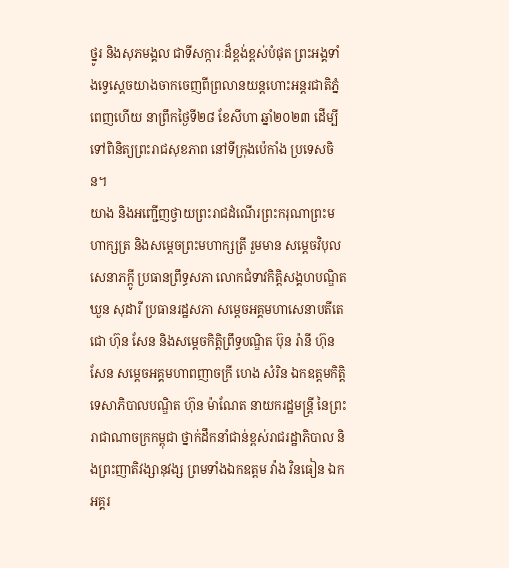ថ្នូរ និងសុភមង្គល ជាទីសក្ការៈដ៏ខ្ពង់ខ្ពស់បំផុត ព្រះអង្គទាំងទ្វេស្តេចយាងចាកចេញពីព្រលានយន្តហោះអន្តរជាតិភ្នំពេញហើយ នាព្រឹកថ្ងៃទី២៨ ខែសីហា ឆ្នាំ២០២៣ ដើម្បីទៅពិនិត្យព្រះរាជសុខភាព នៅទីក្រុងប៉េកាំង ប្រទេសចិន។
យាង និងអញ្ជើញថ្វាយព្រះរាជដំណើរព្រះករុណាព្រះមហាក្សត្រ និងសម្តេចព្រះមហាក្សត្រី រួមមាន សម្តេចវិបុលសេនាភក្តូី ប្រធានព្រឹទ្ធសភា លោកជំទាវកិត្តិសង្គហបណ្ឌិត ឃួន សុដារី ប្រធានរដ្ឋសភា សម្តេចអគ្គមហាសេនាបតីតេជោ ហ៊ុន សែន និងសម្តេចកិត្តិព្រឹទ្ធបណ្ឌិត ប៊ុន រ៉ានី ហ៊ុន សែន សម្តេចអគ្គមហាពញាចក្រី ហេង សំរិន ឯកឧត្តមកិត្តិទេសាភិបាលបណ្ឌិត ហ៊ុន ម៉ាណែត នាយករដ្ឋមន្ត្រី នៃព្រះរាជាណាចក្រកម្ពុជា ថ្នាក់ដឹកនាំជាន់ខ្ពស់រាជរដ្ឋាភិបាល និងព្រះញាតិវង្សានុវង្ស ព្រមទាំងឯកឧត្តម វ៉ាង វិនធៀន ឯកអគ្គរ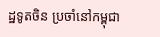ដ្ឋទូតចិន ប្រចាំនៅកម្ពុជា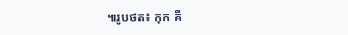៕រូបថត៖ កុក គី